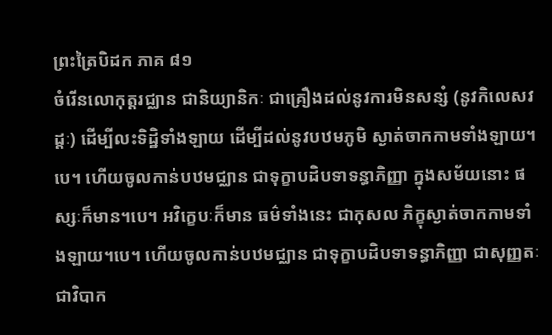ព្រះត្រៃបិដក ភាគ ៨១
ចំរើនលោកុត្តរជ្ឈាន ជានិយ្យានិកៈ ជាគ្រឿងដល់នូវការមិនសន្សំ (នូវកិលេសវដ្ដៈ) ដើម្បីលះទិដ្ឋិទាំងឡាយ ដើម្បីដល់នូវបឋមភូមិ ស្ងាត់ចាកកាមទាំងឡាយ។បេ។ ហើយចូលកាន់បឋមជ្ឈាន ជាទុក្ខាបដិបទាទន្ធាភិញ្ញា ក្នុងសម័យនោះ ផស្សៈក៏មាន។បេ។ អវិក្ខេបៈក៏មាន ធម៌ទាំងនេះ ជាកុសល ភិក្ខុស្ងាត់ចាកកាមទាំងឡាយ។បេ។ ហើយចូលកាន់បឋមជ្ឈាន ជាទុក្ខាបដិបទាទន្ធាភិញ្ញា ជាសុញ្ញតៈ ជាវិបាក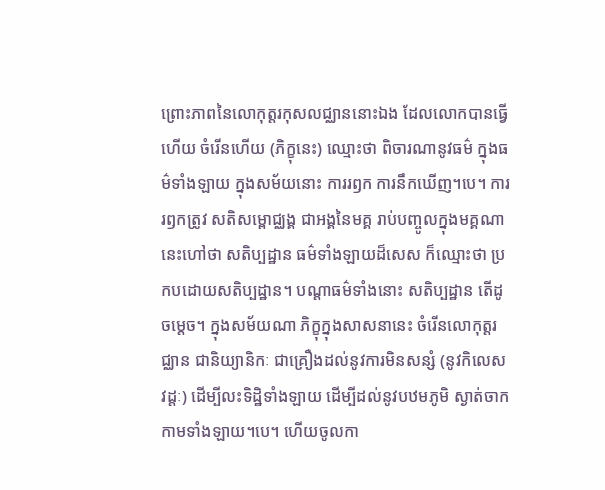ព្រោះភាពនៃលោកុត្តរកុសលជ្ឈាននោះឯង ដែលលោកបានធ្វើហើយ ចំរើនហើយ (ភិក្ខុនេះ) ឈ្មោះថា ពិចារណានូវធម៌ ក្នុងធម៌ទាំងឡាយ ក្នុងសម័យនោះ ការរឭក ការនឹកឃើញ។បេ។ ការរឭកត្រូវ សតិសម្ពោជ្ឈង្គ ជាអង្គនៃមគ្គ រាប់បញ្ចូលក្នុងមគ្គណា នេះហៅថា សតិប្បដ្ឋាន ធម៌ទាំងឡាយដ៏សេស ក៏ឈ្មោះថា ប្រកបដោយសតិប្បដ្ឋាន។ បណ្តាធម៌ទាំងនោះ សតិប្បដ្ឋាន តើដូចម្តេច។ ក្នុងសម័យណា ភិក្ខុក្នុងសាសនានេះ ចំរើនលោកុត្តរជ្ឈាន ជានិយ្យានិកៈ ជាគ្រឿងដល់នូវការមិនសន្សំ (នូវកិលេសវដ្ដៈ) ដើម្បីលះទិដ្ឋិទាំងឡាយ ដើម្បីដល់នូវបឋមភូមិ ស្ងាត់ចាកកាមទាំងឡាយ។បេ។ ហើយចូលកា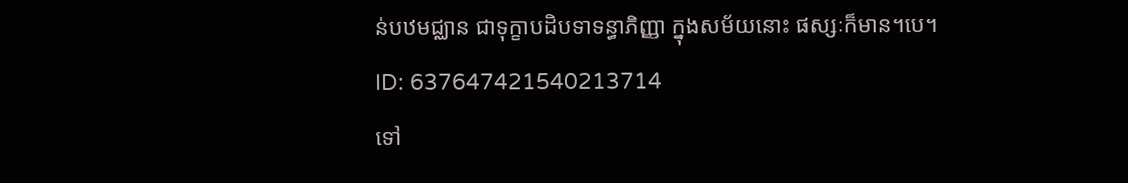ន់បឋមជ្ឈាន ជាទុក្ខាបដិបទាទន្ធាភិញ្ញា ក្នុងសម័យនោះ ផស្សៈក៏មាន។បេ។
ID: 637647421540213714
ទៅ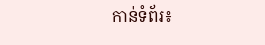កាន់ទំព័រ៖